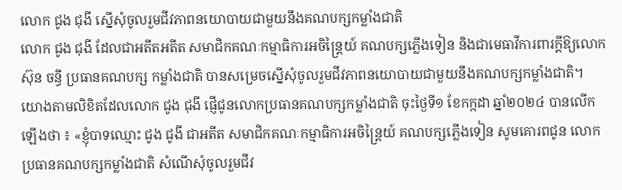លោក ជូង ជុងី ស្នើសុំចូលរួមជីវភាពនយោបាយជាមួយនឹងគណបក្សកម្លាំងជាតិ
លោក ជូង ជុងី ដែលជាអតីតអតីត សមាជិកគណៈកម្មាធិការអចិន្ត្រៃយ៍ គណបក្សភ្លើងទៀន និងជាមេធាវីការពារក្តីឱ្យលោក ស៊ុន ចន្ធី ប្រធានគណបក្ស កម្លាំងជាតិ បានសម្រេចស្នើសុំចូលរួមជីវភាពនយោបាយជាមួយនឹងគណបក្សកម្លាំងជាតិ។
យោងតាមលិខិតដែលលោក ជូង ជុងី ផ្ញើជូនលោកប្រធានគណបក្សកម្លាំងជាតិ ចុះថ្ងៃទី១ ខែកក្កដា ឆ្នាំ២០២៤ បានលើកឡើងថា ៖ «ខ្ញុំបាទឈ្មោះ ជូង ជូងី ជាអតីត សមាជិកគណៈកម្មាធិការអចិន្ត្រៃយ៍ គណបក្សភ្លើងទៀន សូមគោរពជូន លោកប្រធានគណបក្សកម្លាំងជាតិ សំណើសុំចូលរួមជីវ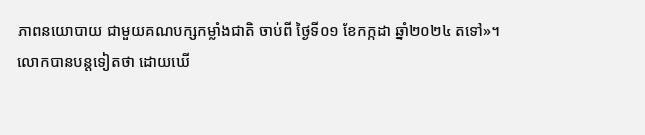ភាពនយោបាយ ជាមួយគណបក្សកម្លាំងជាតិ ចាប់ពី ថ្ងៃទី០១ ខែកក្កដា ឆ្នាំ២០២៤ តទៅ»។
លោកបានបន្តទៀតថា ដោយឃើ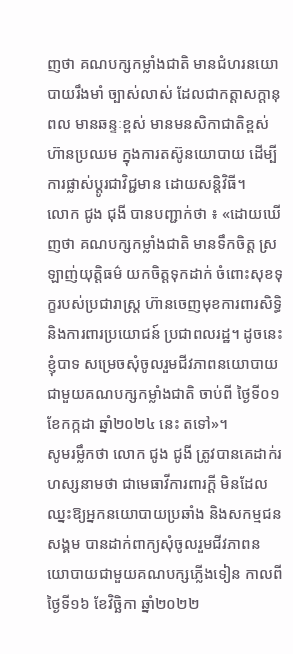ញថា គណបក្សកម្លាំងជាតិ មានជំហរនយោបាយរឹងមាំ ច្បាស់លាស់ ដែលជាកត្តាសក្តានុពល មានឆន្ទៈខ្ពស់ មានមនសិកាជាតិខ្ពស់ ហ៊ានប្រឈម ក្នុងការតស៊ូនយោបាយ ដើម្បីការផ្លាស់ប្ដូរជាវិជ្ជមាន ដោយសន្តិវិធី។
លោក ជូង ជុងី បានបញ្ជាក់ថា ៖ «ដោយឃើញថា គណបក្សកម្លាំងជាតិ មានទឹកចិត្ត ស្រឡាញ់យុត្តិធម៌ យកចិត្តទុកដាក់ ចំពោះសុខទុក្ខរបស់ប្រជារាស្ត្រ ហ៊ានចេញមុខការពារសិទ្ធិ និងការពារប្រយោជន៍ ប្រជាពលរដ្ឋ។ ដូចនេះ ខ្ញុំបាទ សម្រេចសុំចូលរួមជីវភាពនយោបាយ ជាមួយគណបក្សកម្លាំងជាតិ ចាប់ពី ថ្ងៃទី០១ ខែកក្កដា ឆ្នាំ២០២៤ នេះ តទៅ»។
សូមរម្លឹកថា លោក ជូង ជូងី ត្រូវបានគេដាក់រហស្សនាមថា ជាមេធាវីការពារក្ដី មិនដែលឈ្នះឱ្យអ្នកនយោបាយប្រឆាំង និងសកម្មជនសង្គម បានដាក់ពាក្យសុំចូលរួមជីវភាពនយោបាយជាមួយគណបក្សភ្លើងទៀន កាលពីថ្ងៃទី១៦ ខែវិច្ឆិកា ឆ្នាំ២០២២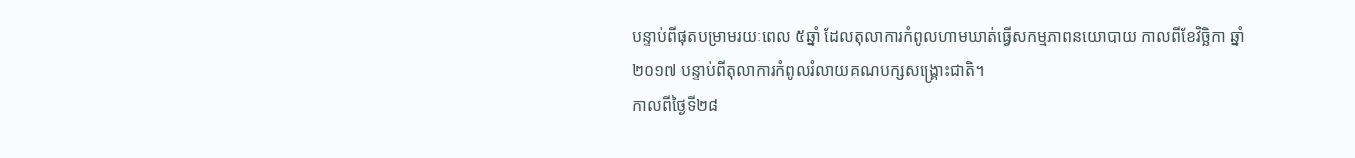បន្ទាប់ពីផុតបម្រាមរយៈពេល ៥ឆ្នាំ ដែលតុលាការកំពូលហាមឃាត់ធ្វើសកម្មភាពនយោបាយ កាលពីខែវិច្ឆិកា ឆ្នាំ២០១៧ បន្ទាប់ពីតុលាការកំពូលរំលាយគណបក្សសង្គ្រោះជាតិ។
កាលពីថ្ងៃទី២៨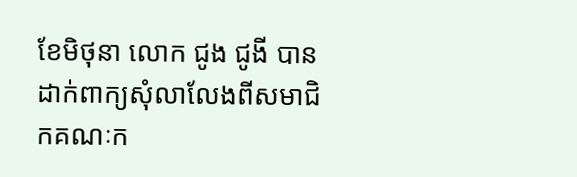ខែមិថុនា លោក ជូង ជូងី បានដាក់ពាក្យសុំលាលែងពីសមាជិកគណៈក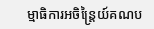ម្មាធិការអចិន្ត្រៃយ៍គណប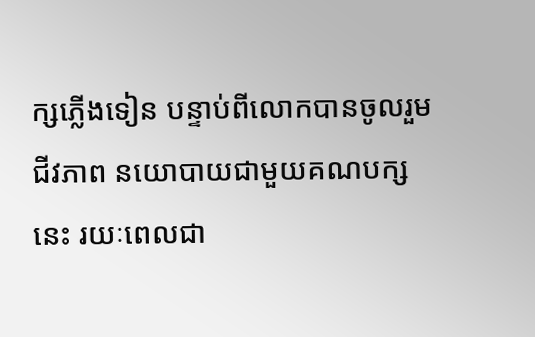ក្សភ្លើងទៀន បន្ទាប់ពីលោកបានចូលរួមជីវភាព នយោបាយជាមួយគណបក្សនេះ រយៈពេលជា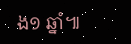ង១ ឆ្នាំ៕